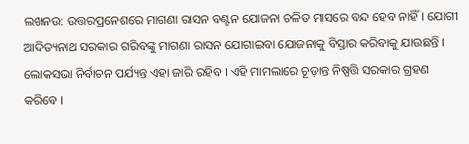ଲଖନଉ: ଉତ୍ତରପ୍ରନେଶରେ ମାଗଣା ରାସନ ବଣ୍ଟନ ଯୋଜନା ଚଳିତ ମାସରେ ବନ୍ଦ ହେବ ନାହିଁ । ଯୋଗୀ ଆଦିତ୍ୟନାଥ ସରକାର ଗରିବଙ୍କୁ ମାଗଣା ରାସନ ଯୋଗାଇବା ଯୋଜନାକୁ ବିସ୍ତାର କରିବାକୁ ଯାଉଛନ୍ତି । ଲୋକସଭା ନିର୍ବାଚନ ପର୍ଯ୍ୟନ୍ତ ଏହା ଜାରି ରହିବ । ଏହି ମାମଲାରେ ଚୂଡ଼ାନ୍ତ ନିଷ୍ପତ୍ତି ସରକାର ଗ୍ରହଣ କରିବେ ।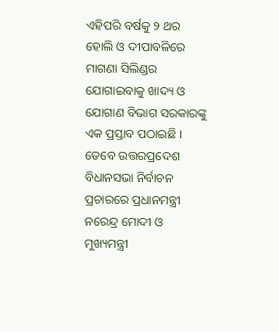ଏହିପରି ବର୍ଷକୁ ୨ ଥର ହୋଲି ଓ ଦୀପାବଳିରେ ମାଗଣା ସିଲିଣ୍ଡର ଯୋଗାଇବାକୁ ଖାଦ୍ୟ ଓ ଯୋଗାଣ ବିଭାଗ ସରକାରଙ୍କୁ ଏକ ପ୍ରସ୍ତାବ ପଠାଇଛି । ତେବେ ଉତ୍ତରପ୍ରଦେଶ ବିଧାନସଭା ନିର୍ବାଚନ ପ୍ରଚାରରେ ପ୍ରଧାନମନ୍ତ୍ରୀ ନରେନ୍ଦ୍ର ମୋଦୀ ଓ ମୁଖ୍ୟମନ୍ତ୍ରୀ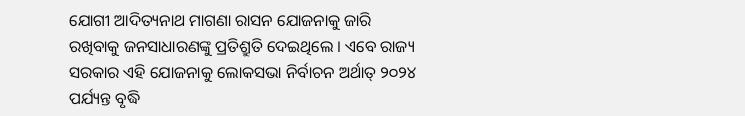ଯୋଗୀ ଆଦିତ୍ୟନାଥ ମାଗଣା ରାସନ ଯୋଜନାକୁ ଜାରି ରଖିବାକୁ ଜନସାଧାରଣଙ୍କୁ ପ୍ରତିଶ୍ରୁତି ଦେଇଥିଲେ । ଏବେ ରାଜ୍ୟ ସରକାର ଏହି ଯୋଜନାକୁ ଲୋକସଭା ନିର୍ବାଚନ ଅର୍ଥାତ୍ ୨୦୨୪ ପର୍ଯ୍ୟନ୍ତ ବୃଦ୍ଧି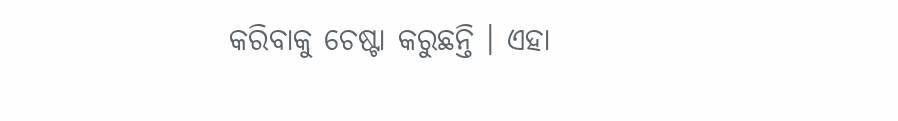କରିବାକୁ ଚେଷ୍ଟା କରୁଛନ୍ତି । ଏହା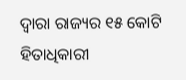ଦ୍ୱାରା ରାଜ୍ୟର ୧୫ କୋଟି ହିତାଧିକାରୀ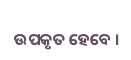ଉପକୃତ ହେବେ ।